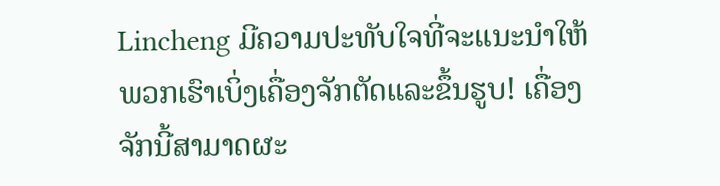Lincheng ມີຄວາມປະທັບໃຈທີ່ຈະແນະນຳໃຫ້ພວກເຮົາເບິ່ງເຄື່ອງຈັກຕັດແລະຂຶ້ນຮູບ! ເຄື່ອງຈັກນີ້ສາມາດຜະ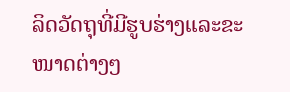ລິດວັດຖຸທີ່ມີຮູບຮ່າງແລະຂະໜາດຕ່າງໆ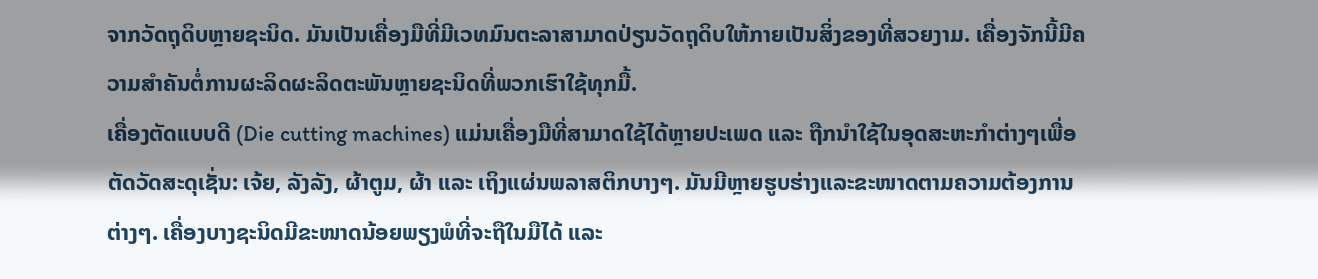ຈາກວັດຖຸດິບຫຼາຍຊະນິດ. ມັນເປັນເຄື່ອງມືທີ່ມີເວທມົນຕະລາສາມາດປ່ຽນວັດຖຸດິບໃຫ້ກາຍເປັນສິ່ງຂອງທີ່ສວຍງາມ. ເຄື່ອງຈັກນີ້ມີຄວາມສຳຄັນຕໍ່ການຜະລິດຜະລິດຕະພັນຫຼາຍຊະນິດທີ່ພວກເຮົາໃຊ້ທຸກມື້.
ເຄື່ອງຕັດແບບດີ (Die cutting machines) ແມ່ນເຄື່ອງມືທີ່ສາມາດໃຊ້ໄດ້ຫຼາຍປະເພດ ແລະ ຖືກນຳໃຊ້ໃນອຸດສະຫະກຳຕ່າງໆເພື່ອຕັດວັດສະດຸເຊັ່ນ: ເຈ້ຍ, ລັງລັງ, ຜ້າຕູມ, ຜ້າ ແລະ ເຖິງແຜ່ນພລາສຕິກບາງໆ. ມັນມີຫຼາຍຮູບຮ່າງແລະຂະໜາດຕາມຄວາມຕ້ອງການຕ່າງໆ. ເຄື່ອງບາງຊະນິດມີຂະໜາດນ້ອຍພຽງພໍທີ່ຈະຖືໃນມືໄດ້ ແລະ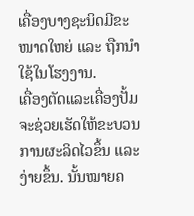ເຄື່ອງບາງຊະນິດມີຂະໜາດໃຫຍ່ ແລະ ຖືກນຳໃຊ້ໃນໂຮງງານ.
ເຄື່ອງຕັດແລະເຄື່ອງປັ້ມຈະຊ່ວຍເຮັດໃຫ້ຂະບວນການຜະລິດໄວຂຶ້ນ ແລະ ງ່າຍຂຶ້ນ. ນັ້ນໝາຍຄ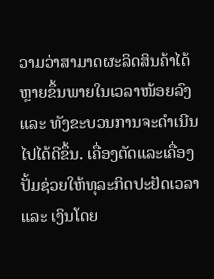ວາມວ່າສາມາດຜະລິດສິນຄ້າໄດ້ຫຼາຍຂຶ້ນພາຍໃນເວລາໜ້ອຍລົງ ແລະ ທັງຂະບວນການຈະດຳເນີນໄປໄດ້ດີຂຶ້ນ. ເຄື່ອງຕັດແລະເຄື່ອງປັ້ມຊ່ວຍໃຫ້ທຸລະກິດປະຢັດເວລາ ແລະ ເງິນໂດຍ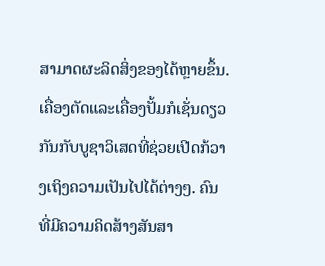ສາມາດຜະລິດສິ່ງຂອງໄດ້ຫຼາຍຂຶ້ນ.
ເຄື່ອງຕັດແລະເຄື່ອງປັ້ມກໍເຊັ່ນດຽວກັນກັບບູຊາວິເສດທີ່ຊ່ວຍເປີດກ້ວາງເຖິງຄວາມເປັນໄປໄດ້ຕ່າງໆ. ຄົນທີ່ມີຄວາມຄິດສ້າງສັນສາ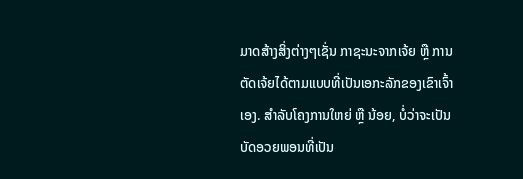ມາດສ້າງສິ່ງຕ່າງໆເຊັ່ນ ກາຊະນະຈາກເຈ້ຍ ຫຼື ການຕັດເຈ້ຍໄດ້ຕາມແບບທີ່ເປັນເອກະລັກຂອງເຂົາເຈົ້າເອງ. ສຳລັບໂຄງການໃຫຍ່ ຫຼື ນ້ອຍ, ບໍ່ວ່າຈະເປັນບັດອວຍພອນທີ່ເປັນ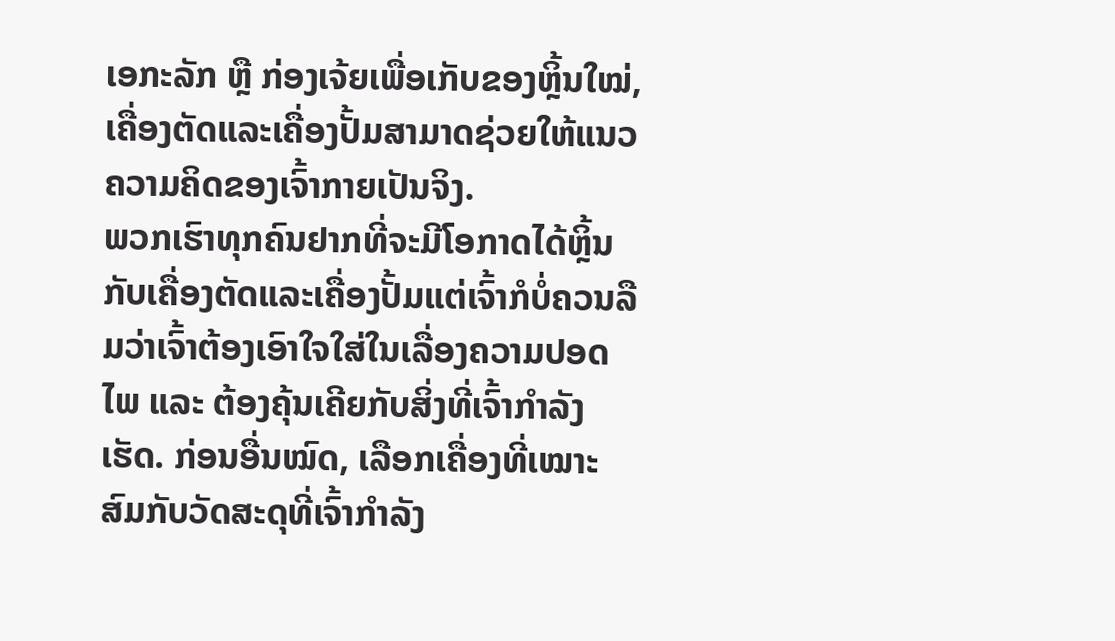ເອກະລັກ ຫຼື ກ່ອງເຈ້ຍເພື່ອເກັບຂອງຫຼິ້ນໃໝ່, ເຄື່ອງຕັດແລະເຄື່ອງປັ້ມສາມາດຊ່ວຍໃຫ້ແນວຄວາມຄິດຂອງເຈົ້າກາຍເປັນຈິງ.
ພວກເຮົາທຸກຄົນຢາກທີ່ຈະມີໂອກາດໄດ້ຫຼິ້ນກັບເຄື່ອງຕັດແລະເຄື່ອງປັ້ມແຕ່ເຈົ້າກໍບໍ່ຄວນລືມວ່າເຈົ້າຕ້ອງເອົາໃຈໃສ່ໃນເລື່ອງຄວາມປອດໄພ ແລະ ຕ້ອງຄຸ້ນເຄີຍກັບສິ່ງທີ່ເຈົ້າກຳລັງເຮັດ. ກ່ອນອື່ນໝົດ, ເລືອກເຄື່ອງທີ່ເໝາະສົມກັບວັດສະດຸທີ່ເຈົ້າກຳລັງ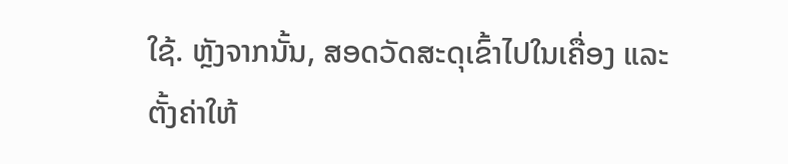ໃຊ້. ຫຼັງຈາກນັ້ນ, ສອດວັດສະດຸເຂົ້າໄປໃນເຄື່ອງ ແລະ ຕັ້ງຄ່າໃຫ້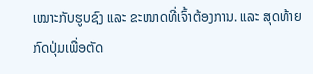ເໝາະກັບຮູບຊົງ ແລະ ຂະໜາດທີ່ເຈົ້າຕ້ອງການ. ແລະ ສຸດທ້າຍກົດປຸ່ມເພື່ອຕັດ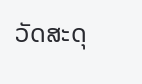ວັດສະດຸ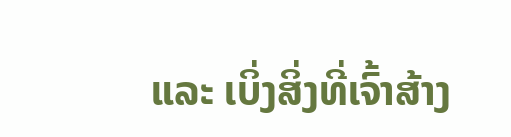ແລະ ເບິ່ງສິ່ງທີ່ເຈົ້າສ້າງ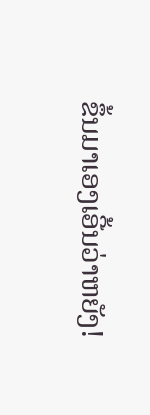ຂຶ້ນມາເອງເອີ້ນວ່າຫຍັງ!